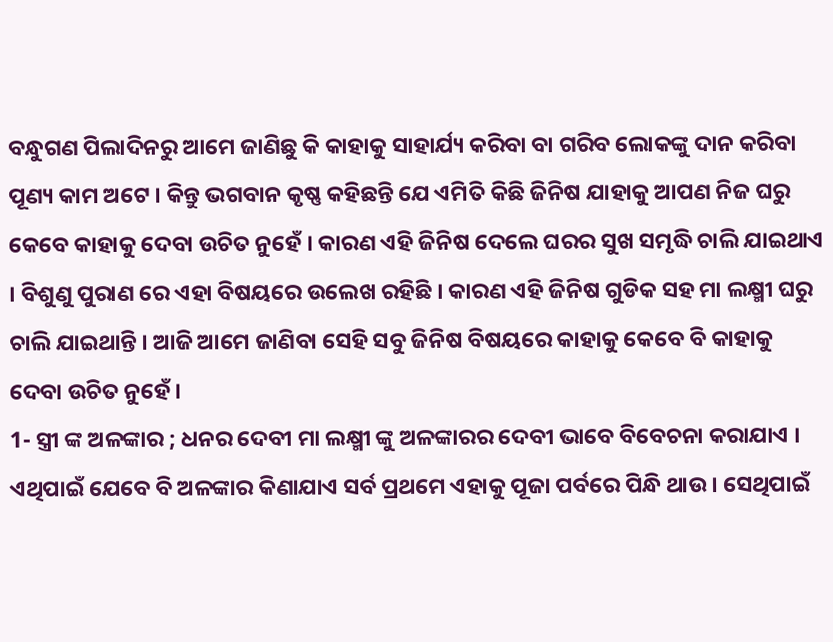ବନ୍ଧୁଗଣ ପିଲାଦିନରୁ ଆମେ ଜାଣିଛୁ କି କାହାକୁ ସାହାର୍ଯ୍ୟ କରିବା ବା ଗରିବ ଲୋକଙ୍କୁ ଦାନ କରିବା ପୂଣ୍ୟ କାମ ଅଟେ । କିନ୍ତୁ ଭଗବାନ କୃଷ୍ଣ କହିଛନ୍ତି ଯେ ଏମିତି କିଛି ଜିନିଷ ଯାହାକୁ ଆପଣ ନିଜ ଘରୁ କେବେ କାହାକୁ ଦେବା ଉଚିତ ନୁହେଁ । କାରଣ ଏହି ଜିନିଷ ଦେଲେ ଘରର ସୁଖ ସମୃଦ୍ଧି ଚାଲି ଯାଇଥାଏ । ବିଶୁଣୁ ପୁରାଣ ରେ ଏହା ବିଷୟରେ ଉଲେଖ ରହିଛି । କାରଣ ଏହି ଜିନିଷ ଗୁଡିକ ସହ ମା ଲକ୍ଷ୍ମୀ ଘରୁ ଚାଲି ଯାଇଥାନ୍ତି । ଆଜି ଆମେ ଜାଣିବା ସେହି ସବୁ ଜିନିଷ ବିଷୟରେ କାହାକୁ କେବେ ବି କାହାକୁ ଦେବା ଉଚିତ ନୁହେଁ ।
1- ସ୍ତ୍ରୀ ଙ୍କ ଅଳଙ୍କାର ; ଧନର ଦେବୀ ମା ଲକ୍ଷ୍ମୀ ଙ୍କୁ ଅଳଙ୍କାରର ଦେବୀ ଭାବେ ବିବେଚନା କରାଯାଏ । ଏଥିପାଇଁ ଯେବେ ବି ଅଳଙ୍କାର କିଣାଯାଏ ସର୍ବ ପ୍ରଥମେ ଏହାକୁ ପୂଜା ପର୍ବରେ ପିନ୍ଧି ଥାଉ । ସେଥିପାଇଁ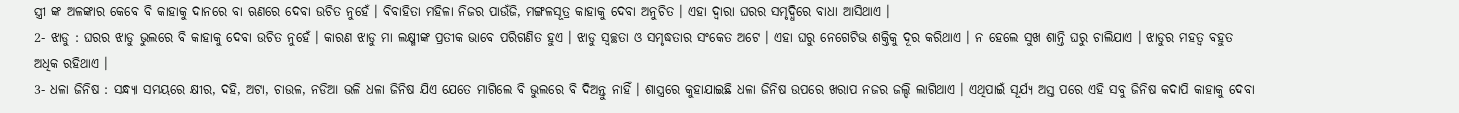ସ୍ତ୍ରୀ ଙ୍କ ଅଳଙ୍କାର କେବେ ବି କାହାକୁ ଦାନରେ ବା ଋଣରେ ଦେବା ଉଚିତ ନୁହେଁ । ବିବାହିତା ମହିଳା ନିଜର ପାଉଁଜି, ମଙ୍ଗଳସୂତ୍ର କାହାକୁ ଦେବା ଅନୁଚିତ । ଏହା ଦ୍ଵାରା ଘରର ସମୃଦ୍ଧିରେ ବାଧା ଆସିଥାଏ ।
2- ଝାଡୁ : ଘରର ଝାଡୁ ଭୁଲରେ ବି କାହାକୁ ଦେବା ଉଚିତ ନୁହେଁ । କାରଣ ଝାଡୁ ମା ଲକ୍ଷ୍ମୀଙ୍କ ପ୍ରତୀକ ଭାବେ ପରିଗଣିତ ହୁଏ । ଝାଡୁ ସ୍ବଚ୍ଛତା ଓ ସମୃଦ୍ଧତାର ସଂକେତ ଅଟେ । ଏହା ଘରୁ ନେଗେଟିଭ ଶକ୍ତିକୁ ଦୂର କରିଥାଏ । ନ ହେଲେ ସୁଖ ଶାନ୍ତି ଘରୁ ଚାଲିଯାଏ । ଝାଡୁର ମହତ୍ଵ ବହୁତ ଅଧିକ ରହିଥାଏ ।
3- ଧଳା ଜିନିଷ : ସନ୍ଧ୍ୟା ସମୟରେ କ୍ଷୀର, ଦହି, ଅଟା, ଚାଉଳ, ନଡିଆ ଭଳି ଧଳା ଜିନିଷ ଯିଏ ଯେତେ ମାଗିଲେ ବି ଭୁଲରେ ବି ଦିଅନ୍ତୁ ନାହିଁ । ଶାସ୍ତ୍ରରେ କୁହାଯାଇଛି ଧଳା ଜିନିଷ ଉପରେ ଖରାପ ନଜର ଜଲ୍ଦି ଲାଗିଥାଏ । ଏଥିପାଇଁ ସୂର୍ଯ୍ୟ ଅସ୍ତ ପରେ ଏହି ସବୁ ଜିନିଷ କଦାପି କାହାକୁ ଦେବା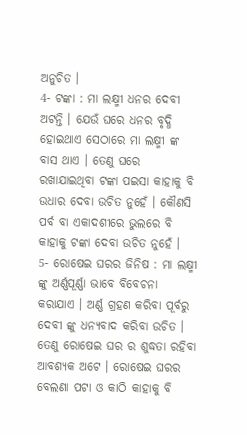ଅନୁଚିତ ।
4- ଟଙ୍କା : ମା ଲକ୍ଷ୍ମୀ ଧନର ଦେବୀ ଅଟନ୍ତି । ଯେଉଁ ଘରେ ଧନର ବୃଦ୍ଧି ହୋଇଥାଏ ସେଠାରେ ମା ଲକ୍ଷ୍ମୀ ଙ୍କ ବାସ ଥାଏ । ତେଣୁ ଘରେ ରଖାଯାଇଥିବା ଟଙ୍କା ପଇସା କାହାକୁ ବି ଉଧାର ଦେବା ଉଚିତ ନୁହେଁ । କୌଣସି ପର୍ବ ବା ଏକାଦଶୀରେ ଭୁଲରେ ବି କାହାକୁ ଟଙ୍କା ଦେବା ଉଚିତ ନୁହେଁ ।
5- ରୋଷେଇ ଘରର ଜିନିଷ : ମା ଲକ୍ଷ୍ମୀ ଙ୍କୁ ଅର୍ଣ୍ଣପୂର୍ଣ୍ଣା ଭାବେ ବିବେଚନା କରାଯାଏ । ଅର୍ଣ୍ଣ ଗ୍ରହଣ କରିବା ପୂର୍ବରୁ ଦେବୀ ଙ୍କୁ ଧନ୍ୟବାଦ କରିବା ଉଚିତ । ତେଣୁ ରୋଷେଇ ଘର ର ଶୁଦ୍ଧତା ରହିବା ଆବଶ୍ୟକ ଅଟେ । ରୋଷେଇ ଘରର ବେଲଣା ପଟା ଓ କାଠି କାହାକୁ ବି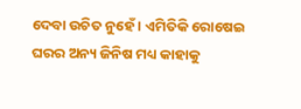ଦେବା ଉଚିତ ନୁହେଁ । ଏମିତିକି ରୋଷେଇ ଘରର ଅନ୍ୟ ଜିନିଷ ମଧ୍ୟ କାହାକୁ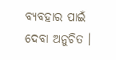ବ୍ୟବହାର ପାଇଁ ଦେବା ଅନୁଚିତ ।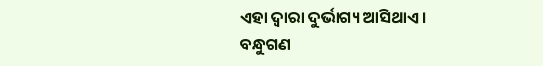ଏହା ଦ୍ଵାରା ଦୁର୍ଭାଗ୍ୟ ଆସିଥାଏ ।
ବନ୍ଧୁଗଣ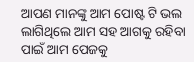ଆପଣ ମାନଙ୍କୁ ଆମ ପୋଷ୍ଟ ଟି ଭଲ ଲାଗିଥିଲେ ଆମ ସହ ଆଗକୁ ରହିବା ପାଇଁ ଆମ ପେଜକୁ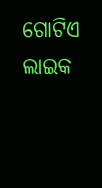ଗୋଟିଏ ଲାଇକ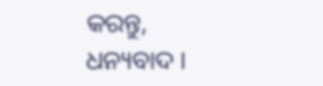କରନ୍ତୁ, ଧନ୍ୟବାଦ ।